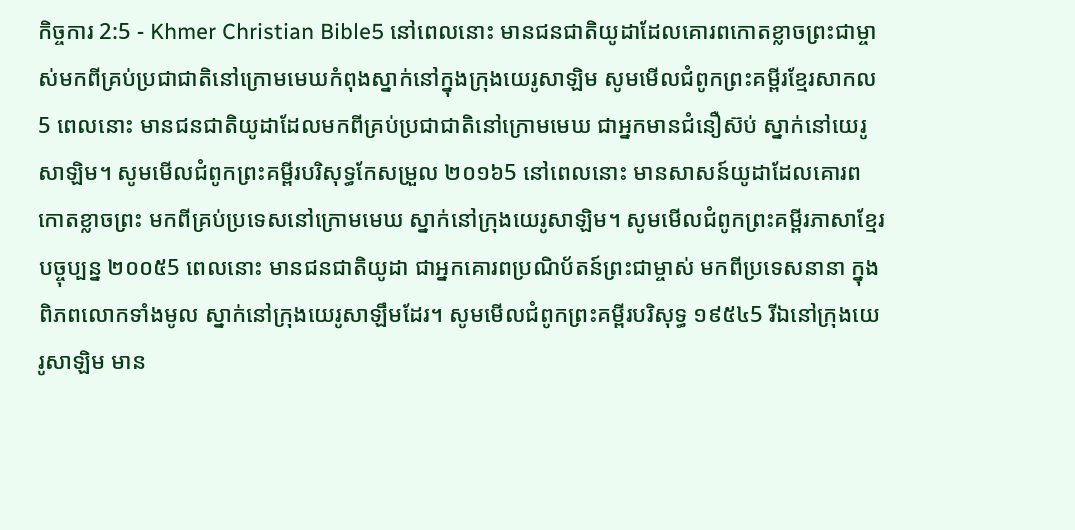កិច្ចការ 2:5 - Khmer Christian Bible5 នៅពេលនោះ មានជនជាតិយូដាដែលគោរពកោតខ្លាចព្រះជាម្ចាស់មកពីគ្រប់ប្រជាជាតិនៅក្រោមមេឃកំពុងស្នាក់នៅក្នុងក្រុងយេរូសាឡិម សូមមើលជំពូកព្រះគម្ពីរខ្មែរសាកល5 ពេលនោះ មានជនជាតិយូដាដែលមកពីគ្រប់ប្រជាជាតិនៅក្រោមមេឃ ជាអ្នកមានជំនឿស៊ប់ ស្នាក់នៅយេរូសាឡិម។ សូមមើលជំពូកព្រះគម្ពីរបរិសុទ្ធកែសម្រួល ២០១៦5 នៅពេលនោះ មានសាសន៍យូដាដែលគោរពកោតខ្លាចព្រះ មកពីគ្រប់ប្រទេសនៅក្រោមមេឃ ស្នាក់នៅក្រុងយេរូសាឡិម។ សូមមើលជំពូកព្រះគម្ពីរភាសាខ្មែរបច្ចុប្បន្ន ២០០៥5 ពេលនោះ មានជនជាតិយូដា ជាអ្នកគោរពប្រណិប័តន៍ព្រះជាម្ចាស់ មកពីប្រទេសនានា ក្នុងពិភពលោកទាំងមូល ស្នាក់នៅក្រុងយេរូសាឡឹមដែរ។ សូមមើលជំពូកព្រះគម្ពីរបរិសុទ្ធ ១៩៥៤5 រីឯនៅក្រុងយេរូសាឡិម មាន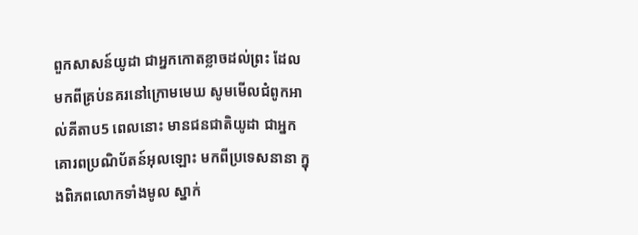ពួកសាសន៍យូដា ជាអ្នកកោតខ្លាចដល់ព្រះ ដែលមកពីគ្រប់នគរនៅក្រោមមេឃ សូមមើលជំពូកអាល់គីតាប5 ពេលនោះ មានជនជាតិយូដា ជាអ្នកគោរពប្រណិប័តន៍អុលឡោះ មកពីប្រទេសនានា ក្នុងពិភពលោកទាំងមូល ស្នាក់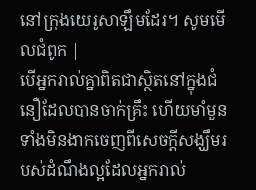នៅក្រុងយេរូសាឡឹមដែរ។ សូមមើលជំពូក |
បើអ្នករាល់គ្នាពិតជាស្ថិតនៅក្នុងជំនឿដែលបានចាក់គ្រឹះ ហើយមាំមួន ទាំងមិនងាកចេញពីសេចក្ដីសង្ឃឹមរបស់ដំណឹងល្អដែលអ្នករាល់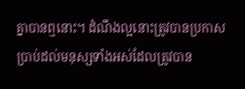គ្នាបានឮនោះ។ ដំណឹងល្អនោះត្រូវបានប្រកាសប្រាប់ដល់មនុស្សទាំងអស់ដែលត្រូវបាន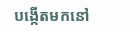បង្កើតមកនៅ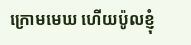ក្រោមមេឃ ហើយប៉ូលខ្ញុំ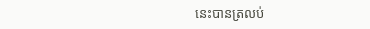នេះបានត្រលប់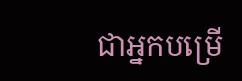ជាអ្នកបម្រើ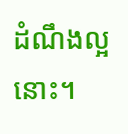ដំណឹងល្អនោះ។